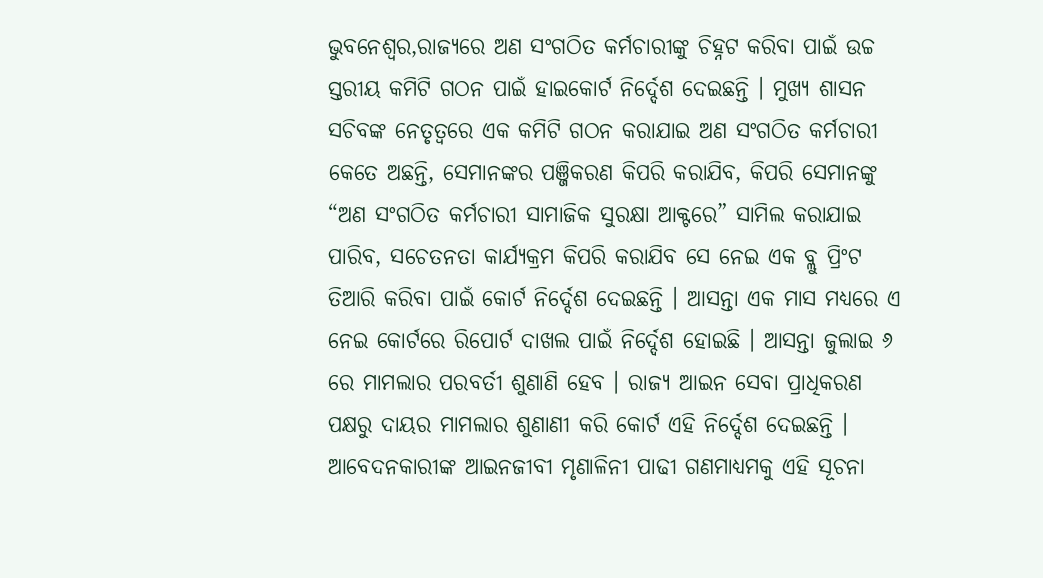ଭୁବନେଶ୍ୱର,ରାଜ୍ୟରେ ଅଣ ସଂଗଠିତ କର୍ମଚାରୀଙ୍କୁ ଚିହ୍ନଟ କରିବା ପାଇଁ ଉଚ୍ଚ ସ୍ତରୀୟ କମିଟି ଗଠନ ପାଇଁ ହାଇକୋର୍ଟ ନିର୍ଦ୍ଦେଶ ଦେଇଛନ୍ତି । ମୁଖ୍ୟ ଶାସନ ସଚିବଙ୍କ ନେତୃତ୍ୱରେ ଏକ କମିଟି ଗଠନ କରାଯାଇ ଅଣ ସଂଗଠିତ କର୍ମଚାରୀ କେତେ ଅଛନ୍ତି, ସେମାନଙ୍କର ପଞ୍ଜିକରଣ କିପରି କରାଯିବ, କିପରି ସେମାନଙ୍କୁ “ଅଣ ସଂଗଠିତ କର୍ମଚାରୀ ସାମାଜିକ ସୁରକ୍ଷା ଆକ୍ଟରେ” ସାମିଲ କରାଯାଇ ପାରିବ, ସଚେତନତା କାର୍ଯ୍ୟକ୍ରମ କିପରି କରାଯିବ ସେ ନେଇ ଏକ ବ୍ଲୁ ପ୍ରିଂଟ ତିଆରି କରିବା ପାଇଁ କୋର୍ଟ ନିର୍ଦ୍ଦେଶ ଦେଇଛନ୍ତି । ଆସନ୍ତା ଏକ ମାସ ମଧ୍ୟରେ ଏ ନେଇ କୋର୍ଟରେ ରିପୋର୍ଟ ଦାଖଲ ପାଇଁ ନିର୍ଦ୍ଦେଶ ହୋଇଛି । ଆସନ୍ତା ଜୁଲାଇ ୬ ରେ ମାମଲାର ପରବର୍ତୀ ଶୁଣାଣି ହେବ । ରାଜ୍ୟ ଆଇନ ସେବା ପ୍ରାଧିକରଣ ପକ୍ଷରୁ ଦାୟର ମାମଲାର ଶୁଣାଣୀ କରି କୋର୍ଟ ଏହି ନିର୍ଦ୍ଦେଶ ଦେଇଛନ୍ତି । ଆବେଦନକାରୀଙ୍କ ଆଇନଜୀବୀ ମୃଣାଳିନୀ ପାଢୀ ଗଣମାଧ୍ୟମକୁ ଏହି ସୂଚନା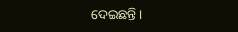ଦେଇଛନ୍ତି ।